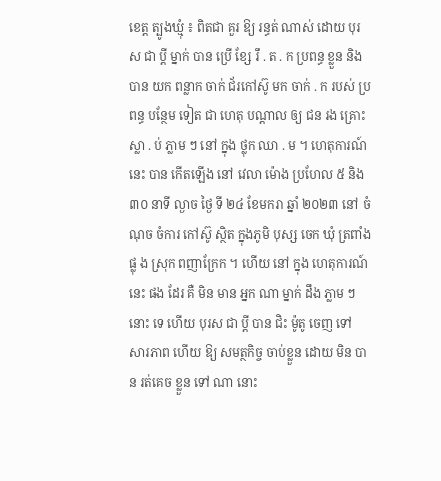ខេត្ត ត្បូងឃ្មុំ ៖ ពិតជា គួរ ឱ្យ រន្ធត់ ណាស់ ដោយ បុរស ជា ប្ដី ម្នាក់ បាន ប្រើ ខ្សែ រឹ . ត . ក ប្រពន្ធ ខ្លួន និង បាន យក ពន្លាក ចាក់ ជ័រកៅស៊ូ មក ចាក់ . ក របស់ ប្រពន្ធ បន្ថែម ទៀត ជា ហេតុ បណ្ដាល ឲ្យ ជន រង គ្រោះ ស្លា . ប់ ភ្លាម ៗ នៅ ក្នុង ថ្លុក ឈា . ម ។ ហេតុការណ៍ នេះ បាន កើតឡើង នៅ វេលា ម៉ោង ប្រហែល ៥ និង ៣០ នាទី ល្ងាច ថ្ងៃ ទី ២៤ ខែមករា ឆ្នាំ ២០២៣ នៅ ចំណុច ចំការ កៅស៊ូ ស្ថិត ក្នុងភូមិ បុស្ស ចេក ឃុំ ត្រពាំង ផ្លុ ង ស្រុក ពញាក្រែក ។ ហើយ នៅ ក្នុង ហេតុការណ៍ នេះ ផង ដែរ គឺ មិន មាន អ្នក ណា ម្នាក់ ដឹង ភ្លាម ៗ នោះ ទេ ហើយ បុរស ជា ប្ដី បាន ជិះ ម៉ូតូ ចេញ ទៅ សារភាព ហើយ ឱ្យ សមត្ថកិច្ច ចាប់ខ្លួន ដោយ មិន បាន រត់គេច ខ្លួន ទៅ ណា នោះ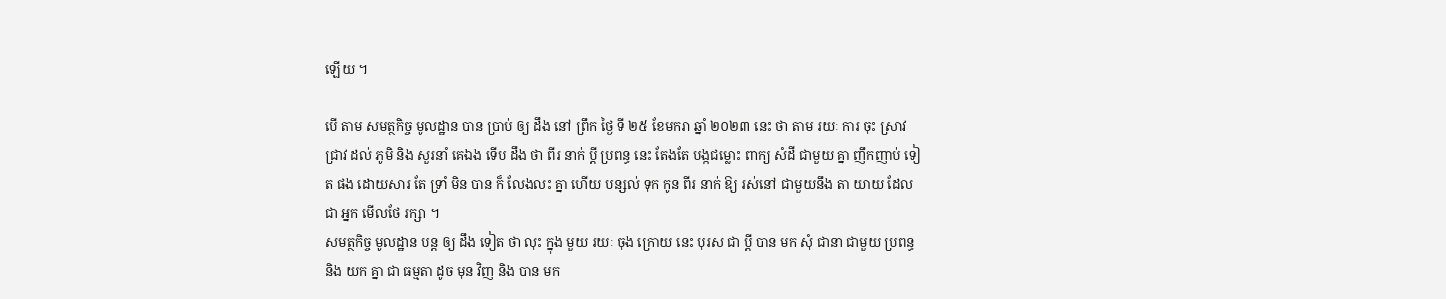ឡើយ ។

បើ តាម សមត្ថកិច្ច មូលដ្ឋាន បាន ប្រាប់ ឲ្យ ដឹង នៅ ព្រឹក ថ្ងៃ ទី ២៥ ខែមករា ឆ្នាំ ២០២៣ នេះ ថា តាម រយៈ ការ ចុះ ស្រាវជ្រាវ ដល់ ភូមិ និង សួរនាំ គេឯង ទើប ដឹង ថា ពីរ នាក់ ប្ដី ប្រពន្ធ នេះ តែងតែ បង្កជម្លោះ ពាក្យ សំដី ជាមួយ គ្នា ញឹកញាប់ ទៀត ផង ដោយសារ តែ ទ្រាំ មិន បាន ក៏ លែងលះ គ្នា ហើយ បន្សល់ ទុក កូន ពីរ នាក់ ឱ្យ រស់នៅ ជាមួយនឹង តា យាយ ដែល ជា អ្នក មើលថែ រក្សា ។
សមត្ថកិច្ច មូលដ្ឋាន បន្ត ឲ្យ ដឹង ទៀត ថា លុះ ក្នុង មួយ រយៈ ចុង ក្រោយ នេះ បុរស ជា ប្ដី បាន មក សុំ ជានា ជាមួយ ប្រពន្ធ និង យក គ្នា ជា ធម្មតា ដូច មុន វិញ និង បាន មក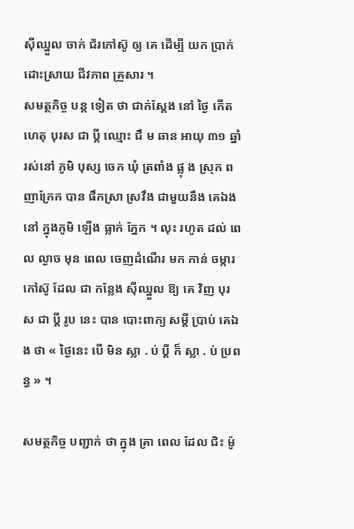ស៊ីឈ្នួល ចាក់ ជ័រកៅស៊ូ ឲ្យ គេ ដើម្បី យក ប្រាក់ ដោះស្រាយ ជីវភាព គ្រួសារ ។
សមត្ថកិច្ច បន្ត ទៀត ថា ជាក់ស្ដែង នៅ ថ្ងៃ កើតហេតុ បុរស ជា ប្ដី ឈ្មោះ ជឹ ម ឆាន អាយុ ៣១ ឆ្នាំ រស់នៅ ភូមិ បុស្ស ចេក ឃុំ ត្រពាំង ផ្លុ ង ស្រុក ពញាក្រែក បាន ផឹកស្រា ស្រវឹង ជាមួយនឹង គេឯង នៅ ក្នុងភូមិ ឡើង ធ្លាក់ ភ្នែក ។ លុះ រហូត ដល់ ពេល ល្ងាច មុន ពេល ចេញដំណើរ មក កាន់ ចម្ការ កៅស៊ូ ដែល ជា កន្លែង ស៊ីឈ្នួល ឱ្យ គេ វិញ បុរស ជា ប្តី រូប នេះ បាន បោះពាក្យ សម្ដី ប្រាប់ គេឯង ថា « ថ្ងៃនេះ បើ មិន ស្លា . ប់ ប្ដី ក៏ ស្លា . ប់ ប្រពន្ធ » ។

សមត្ថកិច្ច បញ្ជាក់ ថា ក្នុង គ្រា ពេល ដែល ជិះ ម៉ូ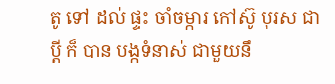តូ ទៅ ដល់ ផ្ទះ ចាំចម្ការ កៅស៊ូ បុរស ជា ប្តី ក៏ បាន បង្កទំនាស់ ជាមួយនឹ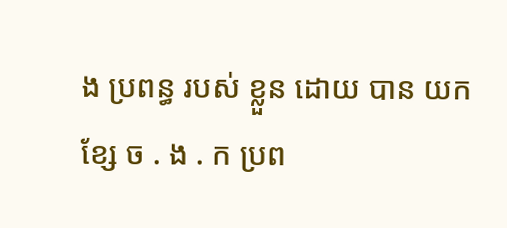ង ប្រពន្ធ របស់ ខ្លួន ដោយ បាន យក ខ្សែ ច . ង . ក ប្រព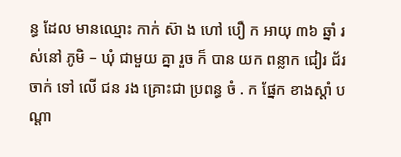ន្ធ ដែល មានឈ្មោះ កាក់ ស៊ា ង ហៅ បឿ ក អាយុ ៣៦ ឆ្នាំ រស់នៅ ភូមិ – ឃុំ ជាមួយ គ្នា រួច ក៏ បាន យក ពន្លាក ជៀរ ជ័រ ចាក់ ទៅ លើ ជន រង គ្រោះជា ប្រពន្ធ ចំ . ក ផ្នែក ខាងស្តាំ បណ្តា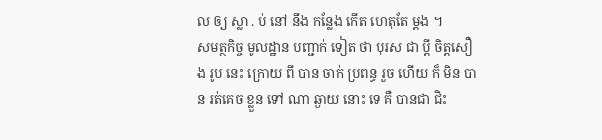ល ឲ្យ ស្លា . ប់ នៅ នឹង កន្លែង កើត ហេតុតែ ម្តង ។
សមត្ថកិច្ច មូលដ្ឋាន បញ្ជាក់ ទៀត ថា បុរស ជា ប្ដី ចិត្តសឿង រូប នេះ ក្រោយ ពី បាន ចាក់ ប្រពន្ធ រួច ហើយ ក៏ មិន បាន រត់គេច ខ្លួន ទៅ ណា ឆ្ងាយ នោះ ទេ គឺ បានជា ជិះ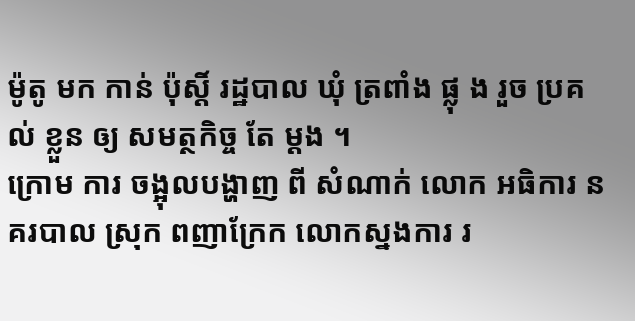ម៉ូតូ មក កាន់ ប៉ុស្តិ៍ រដ្ឋបាល ឃុំ ត្រពាំង ផ្លុ ង រួច ប្រគល់ ខ្លួន ឲ្យ សមត្ថកិច្ច តែ ម្តង ។
ក្រោម ការ ចង្អុលបង្ហាញ ពី សំណាក់ លោក អធិការ នគរបាល ស្រុក ពញាក្រែក លោកស្នងការ រ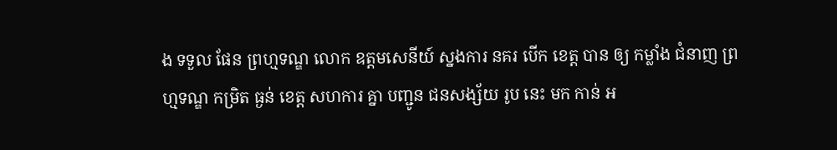ង ទទួល ផែន ព្រហ្មទណ្ឌ លោក ឧត្តមសេនីយ៍ ស្នងការ នគរ បើក ខេត្ត បាន ឲ្យ កម្លាំង ជំនាញ ព្រហ្មទណ្ឌ កម្រិត ធ្ងន់ ខេត្ត សហការ គ្នា បញ្ជូន ជនសង្ស័យ រូប នេះ មក កាន់ អ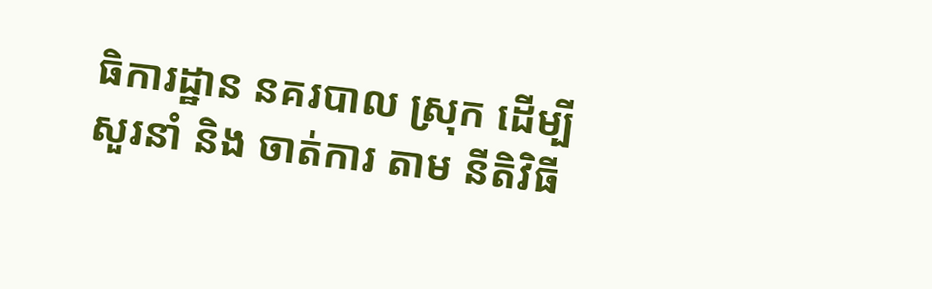ធិការដ្ឋាន នគរបាល ស្រុក ដើម្បី សួរនាំ និង ចាត់ការ តាម នីតិវិធី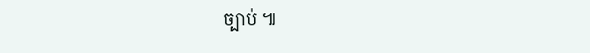ច្បាប់ ៕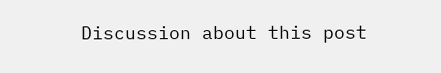Discussion about this post